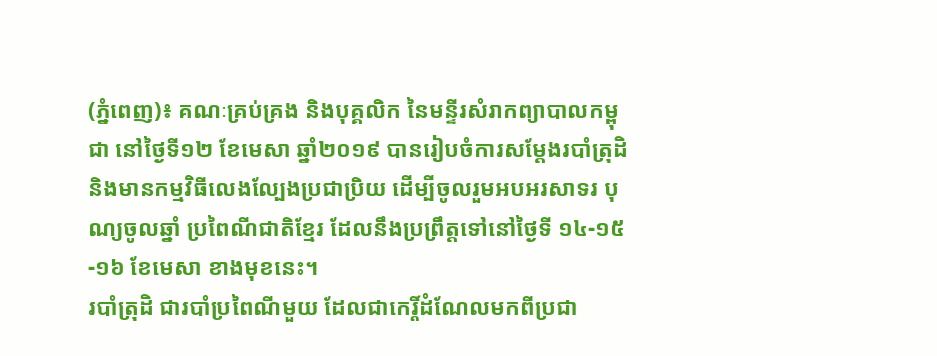(ភ្នំពេញ)៖ គណៈគ្រប់គ្រង និងបុគ្គលិក នៃមន្ទីរសំរាកព្យាបាលកម្ពុជា នៅថ្ងៃទី១២ ខែមេសា ឆ្នាំ២០១៩ បានរៀបចំការសម្តែងរបាំត្រុដិ និងមានកម្មវិធីលេងល្បែងប្រជាប្រិយ ដើម្បីចូលរួមអបអរសាទរ បុណ្យចូលឆ្នាំ ប្រពៃណីជាតិខែ្មរ ដែលនឹងប្រព្រឹត្តទៅនៅថ្ងៃទី ១៤-១៥-១៦ ខែមេសា ខាងមុខនេះ។
របាំត្រុដិ ជារបាំប្រពៃណីមួយ ដែលជាកេរ្តិ៍ដំណែលមកពីប្រជា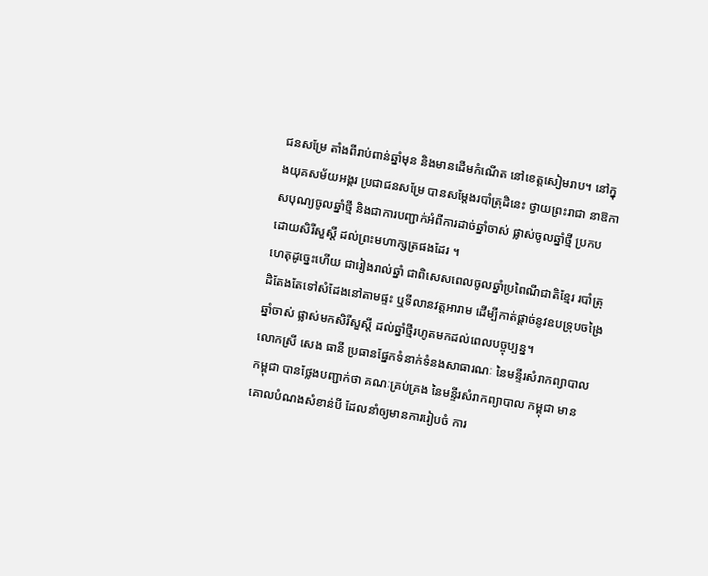ជនសម្រែ តាំងពីរាប់ពាន់ឆ្នាំមុន និងមានដើមកំណើត នៅខេត្តសៀមរាប។ នៅក្នុងយុគសម័យអង្គរ ប្រជាជនសម្រែ បានសម្តែងរបាំត្រុដិនេះ ថ្វាយព្រះរាជា នាឱកាសបុណ្យចូលឆ្នាំថ្មី និងជាការបញ្ជាក់អំពីការដាច់ឆ្នាំចាស់ ផ្លាស់ចូលឆ្នាំថ្មី ប្រកបដោយសិរីសួស្តី ដល់ព្រះមហាក្សត្រផងដែរ ។
ហេតុដូច្នេះហើយ ជារៀងរាល់ឆ្នាំ ជាពិសេសពេលចូលឆ្នាំប្រពៃណីជាតិខ្មែរ របាំត្រុដិតែងតែទៅសំដែងនៅតាមផ្ទះ ឬទីលានវត្តអារាម ដើម្បីកាត់ផ្តាច់នូវឧបទ្រុបចង្រៃឆ្នាំចាស់ ផ្លាស់មកសិរីសួស្តី ដល់ឆ្នាំថ្មីរហូតមកដល់ពេលបច្ចុប្បន្ន។
លោកស្រី សេង ធានី ប្រធានផ្នែកទំនាក់ទំនងសាធារណៈ នៃមន្ទីរសំរាកព្យាបាល កម្ពុជា បានថ្លែងបញ្ជាក់ថា គណៈគ្រប់គ្រង នៃមន្ទីរសំរាកព្យាបាល កម្ពុជា មានគោលបំណងសំខាន់បី ដែលនាំឲ្យមានការរៀបចំ ការ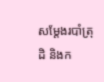សម្តែងរបាំត្រុដិ និងក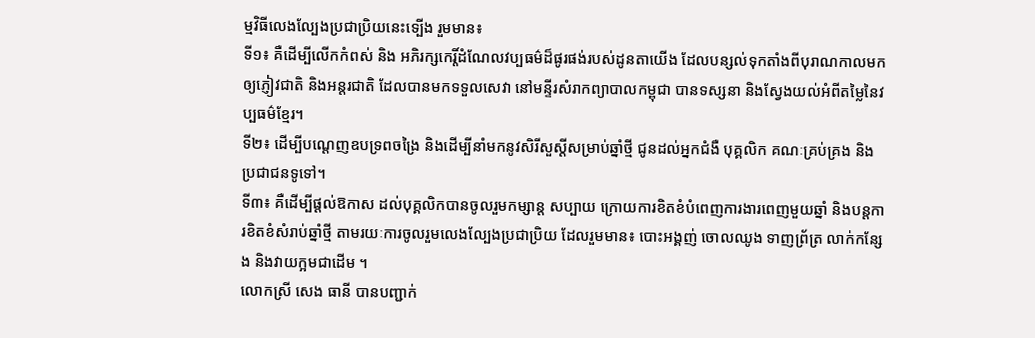ម្មវិធីលេងល្បែងប្រជាប្រិយនេះទ្បើង រួមមាន៖
ទី១៖ គឺដើម្បីលើកកំពស់ និង អភិរក្សកេរ្តិ៍ដំណែលវប្បធម៌ដ៏ផូរផង់របស់ដូនតាយើង ដែលបន្សល់ទុកតាំងពីបុរាណកាលមក ឲ្យភ្ញៀវជាតិ និងអន្តរជាតិ ដែលបានមកទទួលសេវា នៅមន្ទីរសំរាកព្យាបាលកម្ពុជា បានទស្សនា និងស្វែងយល់អំពីតម្លៃនៃវប្បធម៌ខ្មែរ។
ទី២៖ ដើម្បីបណ្តេញឧបទ្រពចង្រៃ និងដើម្បីនាំមកនូវសិរីសួស្តីសម្រាប់ឆ្នាំថ្មី ជូនដល់អ្នកជំងឺ បុគ្គលិក គណៈគ្រប់គ្រង និងប្រជាជនទូទៅ។
ទី៣៖ គឺដើម្បីផ្តល់ឱកាស ដល់បុគ្គលិកបានចូលរួមកម្សាន្ត សប្បាយ ក្រោយការខិតខំបំពេញការងារពេញមួយឆ្នាំ និងបន្តការខិតខំសំរាប់ឆ្នាំថ្មី តាមរយៈការចូលរួមលេងល្បែងប្រជាប្រិយ ដែលរួមមាន៖ បោះអង្គញ់ ចោលឈូង ទាញព្រ័ត្រ លាក់កន្សែង និងវាយក្អមជាដើម ។
លោកស្រី សេង ធានី បានបញ្ជាក់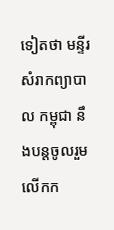ទៀតថា មន្ទីរសំរាកព្យាបាល កម្ពុជា នឹងបន្តចូលរួមលើកក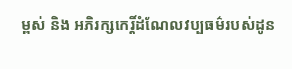ម្ពស់ និង អភិរក្សកេរ្តិ៍ដំណែលវប្បធម៌របស់ដូន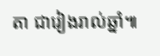តា ជារៀងរាល់ឆ្នាំ៕